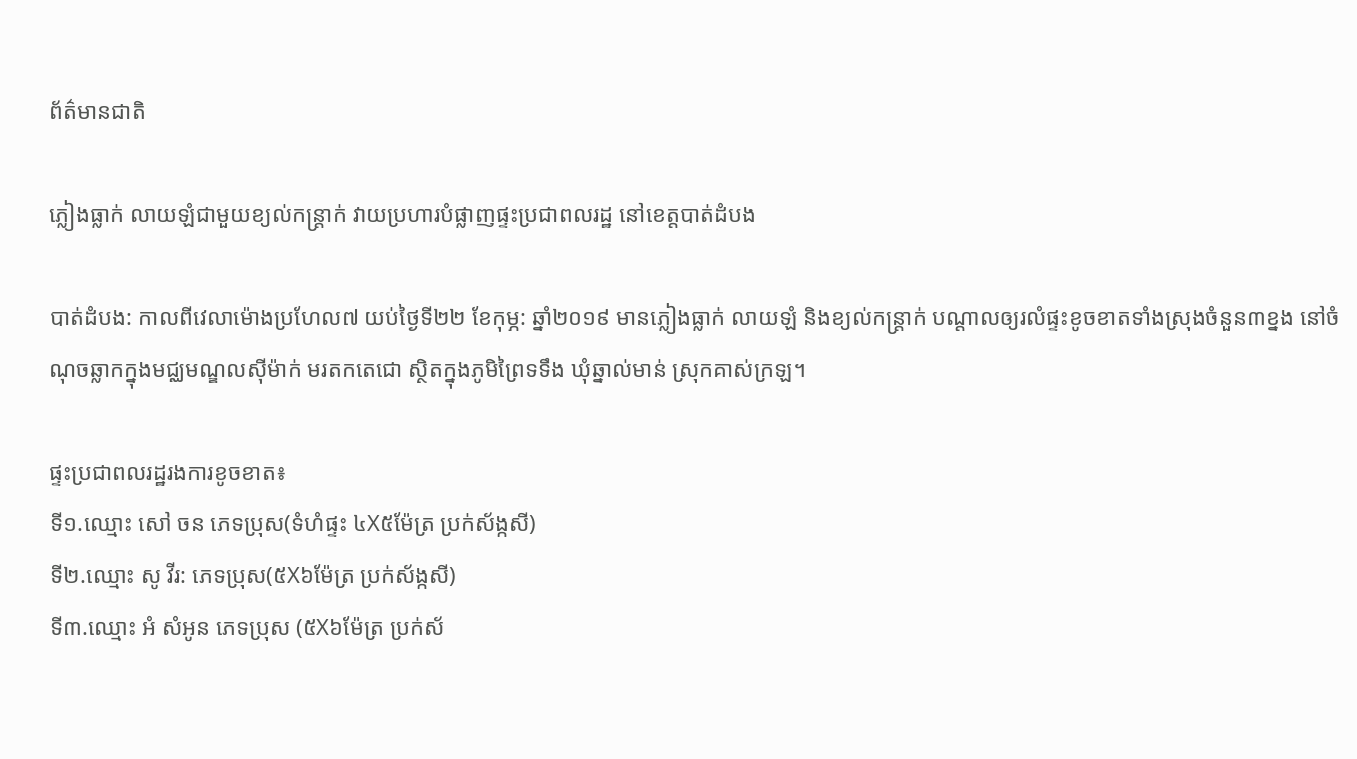ព័ត៌មានជាតិ

ភ្លៀងធ្លាក់ លាយឡំជាមួយខ្យល់កន្រ្តាក់ វាយប្រហារបំផ្លាញផ្ទះប្រជាពលរដ្ឋ នៅខេត្តបាត់ដំបង

បាត់ដំបង: កាលពីវេលាម៉ោងប្រហែល៧ យប់ថ្ងៃទី២២ ខែកុម្ភ: ឆ្នាំ២០១៩ មានភ្លៀងធ្លាក់ លាយឡំ និងខ្យល់កន្រ្តាក់ បណ្តាលឲ្យរលំផ្ទះខូចខាតទាំងស្រុងចំនួន៣ខ្នង នៅចំណុចឆ្លាកក្នុងមជ្ឈមណ្ឌលស៊ីម៉ាក់ មរតកតេជោ ស្ថិតក្នុងភូមិព្រៃទទឹង ឃុំឆ្នាល់មាន់ ស្រុកគាស់ក្រឡ។

ផ្ទះប្រជាពលរដ្ឋរងការខូចខាត៖
ទី១.ឈ្មោះ សៅ ចន ភេទប្រុស(ទំហំផ្ទះ ៤X៥ម៉ែត្រ ប្រក់ស័ង្កសី)
ទី២.ឈ្មោះ សូ វីរ: ភេទប្រុស(៥X៦ម៉ែត្រ ប្រក់ស័ង្កសី)
ទី៣.ឈ្មោះ អំ សំអូន ភេទប្រុស (៥X៦ម៉ែត្រ ប្រក់ស័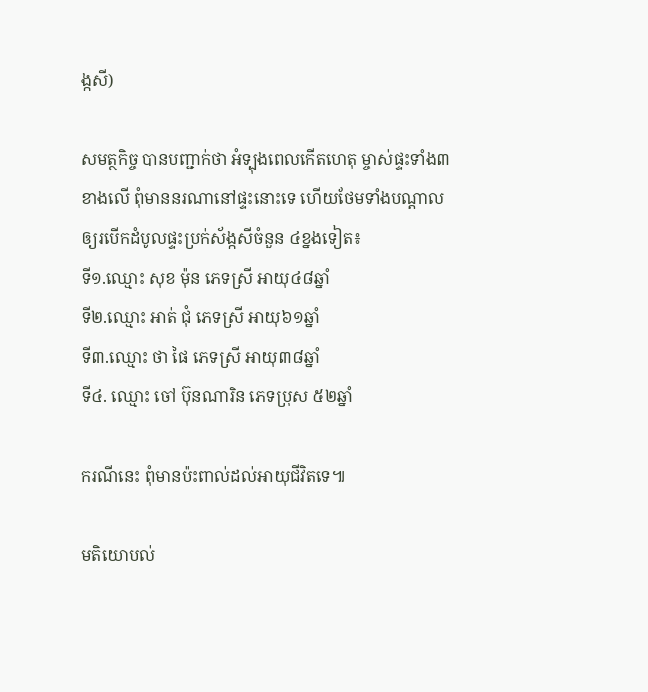ង្កសី)

សមត្ថកិច្ច បានបញ្ជាក់ថា អំទ្បុងពេលកើតហេតុ ម្ចាស់ផ្ទះទាំង៣ខាងលើ ពុំមាននរណានៅផ្ទះនោះទេ ហើយថែមទាំងបណ្ដាលឲ្យរបើកដំបូលផ្ទះប្រក់ស័ង្កសីចំនួន ៤ខ្នងទៀត៖
ទី១.ឈ្មោះ សុខ ម៉ុន ភេទស្រី អាយុ៤៨ឆ្នាំ
ទី២.ឈ្មោះ អាត់ ជុំ ភេទស្រី អាយុ៦១ឆ្នាំ
ទី៣.ឈ្មោះ ថា ផៃ ភេទស្រី អាយុ៣៨ឆ្នាំ
ទី៤. ឈ្មោះ ចៅ ប៊ុនណារិន ភេទប្រុស ៥២ឆ្នាំ

ករណីនេះ ពុំមានប៉ះពាល់ដល់អាយុជីវិតទេ៕

មតិយោបល់